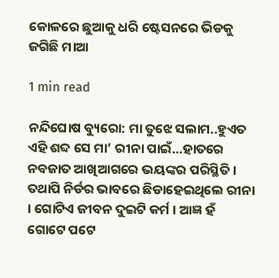କୋଳରେ ଛୁଆକୁ ଧରି ଷ୍ଟେସନରେ ଭିଡକୁ ଜଗିଛି ମାଆ

1 min read

ନନ୍ଦିଘୋଷ ବ୍ୟୁରୋ: ମା ତୁଝେ ସଲାମ..ହୁଏତ ଏହି ଶବ୍ଦ ସେ ମା’ ରୀନା ପାଇଁ…ହାତରେ ନବଜାତ ଆଖିଆଗରେ ଭୟଙ୍କର ପରିସ୍ଥିତି । ତଥାପି ନିର୍ଡର ଭାବରେ ଛିଡାହେଇଥିଲେ ରୀନା । ଗୋଟିଏ ଜୀବନ ଦୁଇଟି କର୍ମ । ଆଜ୍ଞ ହଁ ଗୋଟେ ପଟେ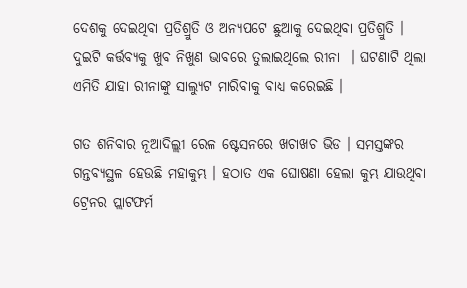ଦେଶକୁ ଦେଇଥିବା ପ୍ରତିଶ୍ରୁତି ଓ ଅନ୍ୟପଟେ ଛୁଆକୁ ଦେଇଥିବା ପ୍ରତିଶ୍ରୁତି । ଦୁଇଟି କର୍ତ୍ତବ୍ୟକୁ ଖୁବ ନିଖୁଣ ଭାବରେ ତୁଲାଇଥିଲେ ରୀନା  । ଘଟଣାଟି ଥିଲା ଏମିତି ଯାହା ରୀନାଙ୍କୁ ସାଲ୍ୟୁଟ ମାରିବାକୁ ବାଧ୍ୟ କରେଇଛି ।

ଗତ ଶନିବାର ନୂଆଦିଲ୍ଲୀ ରେଳ ଷ୍ଟେସନରେ ଖଚାଖଚ ଭିଡ । ସମସ୍ତଙ୍କର ଗନ୍ତବ୍ୟସ୍ଥଳ ହେଉଛି ମହାକୁମ୍ଭ । ହଠାତ ଏକ ଘୋଷଣା ହେଲା କୁମ୍ଭ ଯାଉଥିବା ଟ୍ରେନର ପ୍ଲାଟଫର୍ମ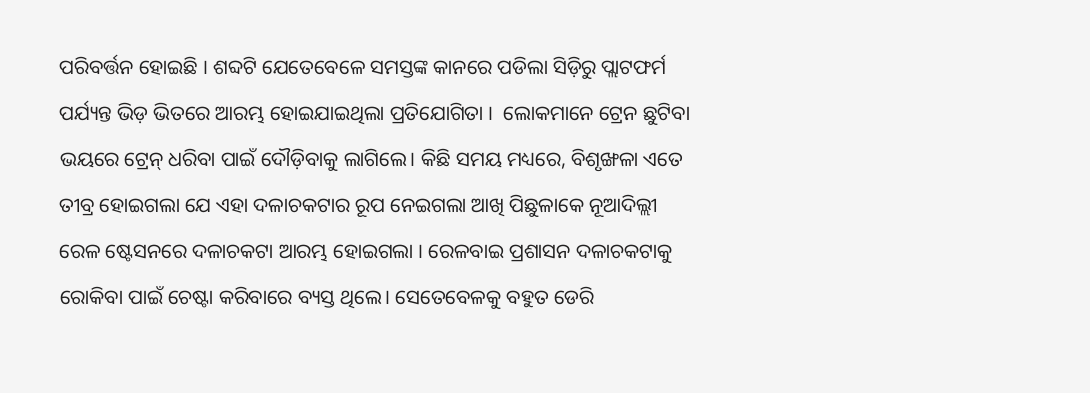ପରିବର୍ତ୍ତନ ହୋଇଛି । ଶବ୍ଦଟି ଯେତେବେଳେ ସମସ୍ତଙ୍କ କାନରେ ପଡିଲା ସିଡ଼ିରୁ ପ୍ଲାଟଫର୍ମ ପର୍ଯ୍ୟନ୍ତ ଭିଡ଼ ଭିତରେ ଆରମ୍ଭ ହୋଇଯାଇଥିଲା ପ୍ରତିଯୋଗିତା ।  ଲୋକମାନେ ଟ୍ରେନ ଛୁଟିବା ଭୟରେ ଟ୍ରେନ୍ ଧରିବା ପାଇଁ ଦୌଡ଼ିବାକୁ ଲାଗିଲେ। କିଛି ସମୟ ମଧ୍ୟରେ, ବିଶୃଙ୍ଖଳା ଏତେ ତୀବ୍ର ହୋଇଗଲା ଯେ ଏହା ଦଳାଚକଟାର ରୂପ ନେଇଗଲା ଆଖି ପିଛୁଳାକେ ନୂଆଦିଲ୍ଲୀ ରେଳ ଷ୍ଟେସନରେ ଦଳାଚକଟା ଆରମ୍ଭ ହୋଇଗଲା । ରେଳବାଇ ପ୍ରଶାସନ ଦଳାଚକଟାକୁ ରୋକିବା ପାଇଁ ଚେଷ୍ଟା କରିବାରେ ବ୍ୟସ୍ତ ଥିଲେ। ସେତେବେଳକୁ ବହୁତ ଡେରି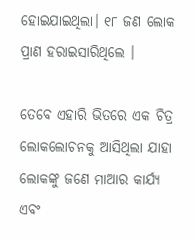ହୋଇଯାଇଥିଲା। ୧୮ ଜଣ ଲୋକ ପ୍ରାଣ ହରାଇସାରିଥିଲେ ।

ତେବେ ଏହାରି ଭିତରେ ଏକ ଚିତ୍ର ଲୋକଲୋଚନକୁ ଆସିଥିଲା ଯାହା ଲୋକଙ୍କୁ ଜଣେ ମାଆର କାର୍ଯ୍ୟ ଏବଂ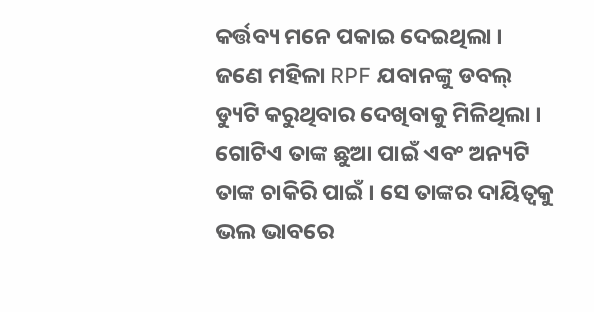କର୍ତ୍ତବ୍ୟ ମନେ ପକାଇ ଦେଇଥିଲା । ଜଣେ ମହିଳା RPF ଯବାନଙ୍କୁ ଡବଲ୍ ଡ୍ୟୁଟି କରୁଥିବାର ଦେଖିବାକୁ ମିଳିଥିଲା । ଗୋଟିଏ ତାଙ୍କ ଛୁଆ ପାଇଁ ଏବଂ ଅନ୍ୟଟି ତାଙ୍କ ଚାକିରି ପାଇଁ । ସେ ତାଙ୍କର ଦାୟିତ୍ୱକୁ ଭଲ ଭାବରେ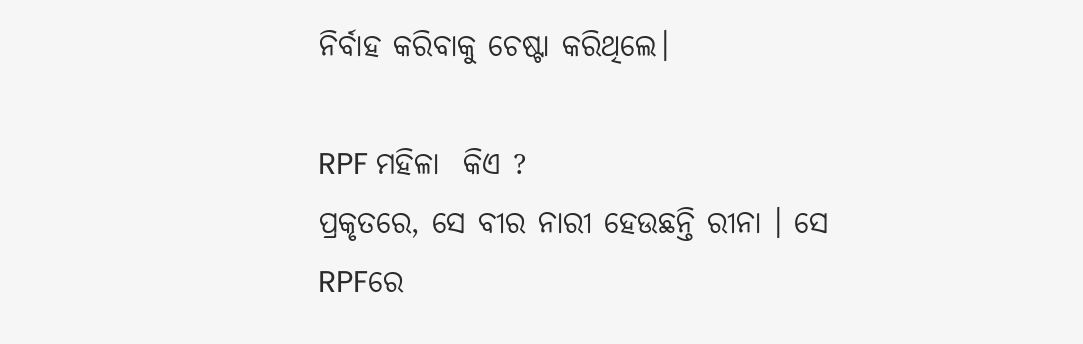ନିର୍ବାହ କରିବାକୁ ଚେଷ୍ଟା କରିଥିଲେ।

RPF ମହିଳା  କିଏ ?
ପ୍ରକୃତରେ, ସେ ବୀର ନାରୀ ହେଉଛନ୍ତି ରୀନା । ସେ RPFରେ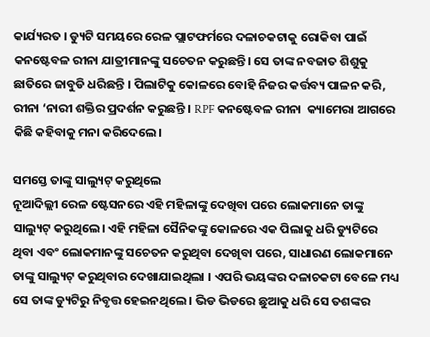କାର୍ଯ୍ୟରତ । ଡ୍ୟୁଟି ସମୟରେ ରେଳ ପ୍ଲାଟଫର୍ମରେ ଦଳାଚକଟାକୁ ରୋକିବା ପାଇଁ କନଷ୍ଟେବଳ ରୀନା ଯାତ୍ରୀମାନଙ୍କୁ ସଚେତନ କରୁଛନ୍ତି। ସେ ତାଙ୍କ ନବଜାତ ଶିଶୁକୁ ଛାତିରେ ଜାବୁଡି ଧରିଛନ୍ତି । ପିଲାଟିକୁ କୋଳରେ ବୋହି ନିଜର କର୍ତ୍ତବ୍ୟ ପାଳନ କରି, ରୀନା ‘ନାରୀ ଶକ୍ତିର ପ୍ରଦର୍ଶନ କରୁଛନ୍ତି । RPF କନଷ୍ଟେବଳ ରୀନା  କ୍ୟାମେରା ଆଗରେ କିଛି କହିବାକୁ ମନା କରିଦେଲେ।

ସମସ୍ତେ ତାଙ୍କୁ ସାଲ୍ୟୁଟ୍ କରୁଥିଲେ
ନୂଆଦିଲ୍ଲୀ ରେଳ ଷ୍ଟେସନରେ ଏହି ମହିଳାଙ୍କୁ ଦେଖିବା ପରେ ଲୋକମାନେ ତାଙ୍କୁ ସାଲ୍ୟୁଟ୍ କରୁଥିଲେ। ଏହି ମହିଳା ସୈନିକଙ୍କୁ କୋଳରେ ଏକ ପିଲାକୁ ଧରି ଡ୍ୟୁଟିରେ ଥିବା ଏବଂ ଲୋକମାନଙ୍କୁ ସଚେତନ କରୁଥିବା ଦେଖିବା ପରେ, ସାଧାରଣ ଲୋକମାନେ ତାଙ୍କୁ ସାଲ୍ୟୁଟ୍ କରୁଥିବାର ଦେଖାଯାଇଥିଲା । ଏପରି ଭୟଙ୍କର ଦଳାଚକଟା ବେଳେ ମଧ୍ୟ ସେ ତାଙ୍କ ଡ୍ୟୁଟିରୁ ନିବୃତ୍ତ ହେଇନଥିଲେ । ଭିଡ ଭିଡରେ ଛୁଆକୁ ଧରି ସେ ତଶଙ୍କର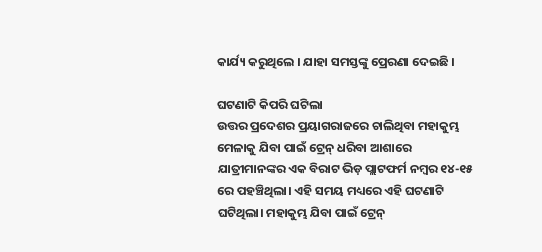କାର୍ଯ୍ୟ କରୁଥିଲେ । ଯାହା ସମସ୍ତଙ୍କୁ ପ୍ରେରଣା ଦେଇଛି ।

ଘଟଣାଟି କିପରି ଘଟିଲା
ଉତ୍ତର ପ୍ରଦେଶର ପ୍ରୟାଗରାଜରେ ଚାଲିଥିବା ମହାକୁମ୍ଭ ମେଳାକୁ ଯିବା ପାଇଁ ଟ୍ରେନ୍ ଧରିବା ଆଶାରେ ଯାତ୍ରୀମାନଙ୍କର ଏକ ବିରାଟ ଭିଡ଼ ପ୍ଲାଟଫର୍ମ ନମ୍ବର ୧୪-୧୫ ରେ ପହଞ୍ଚିଥିଲା। ଏହି ସମୟ ମଧ୍ୟରେ ଏହି ଘଟଣାଟି ଘଟିଥିଲା। ମହାକୁମ୍ଭ ଯିବା ପାଇଁ ଟ୍ରେନ୍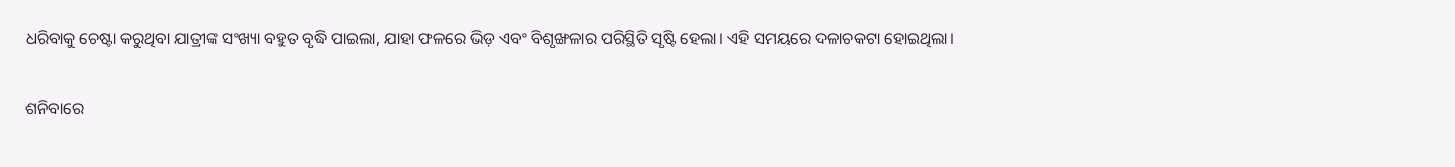ଧରିବାକୁ ଚେଷ୍ଟା କରୁଥିବା ଯାତ୍ରୀଙ୍କ ସଂଖ୍ୟା ବହୁତ ବୃଦ୍ଧି ପାଇଲା, ଯାହା ଫଳରେ ଭିଡ଼ ଏବଂ ବିଶୃଙ୍ଖଳାର ପରିସ୍ଥିତି ସୃଷ୍ଟି ହେଲା। ଏହି ସମୟରେ ଦଳାଚକଟା ହୋଇଥିଲା।

ଶନିବାରେ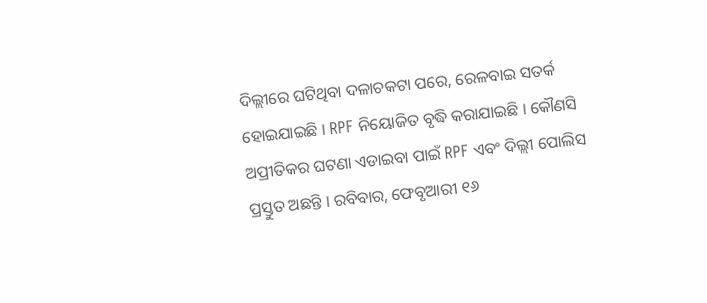ଦିଲ୍ଲୀରେ ଘଟିଥିବା ଦଳାଚକଟା ପରେ, ରେଳବାଇ ସତର୍କ ହୋଇଯାଇଛି । RPF ନିୟୋଜିତ ବୃଦ୍ଧି କରାଯାଇଛି । କୌଣସି ଅପ୍ରୀତିକର ଘଟଣା ଏଡାଇବା ପାଇଁ RPF ଏବଂ ଦିଲ୍ଲୀ ପୋଲିସ ପ୍ରସ୍ତୁତ ଅଛନ୍ତି । ରବିବାର, ଫେବୃଆରୀ ୧୬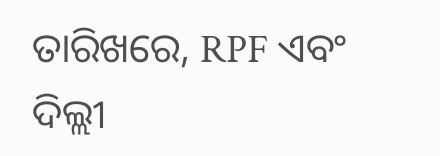ତାରିଖରେ, RPF ଏବଂ ଦିଲ୍ଲୀ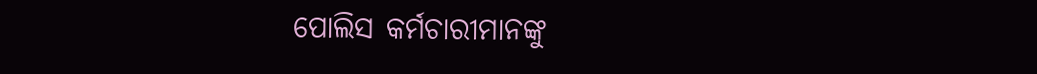ପୋଲିସ କର୍ମଚାରୀମାନଙ୍କୁ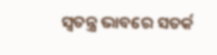ସ୍ୱତନ୍ତ୍ର ଭାବରେ ସତର୍କ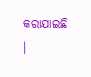କରାଯାଇଛି ।